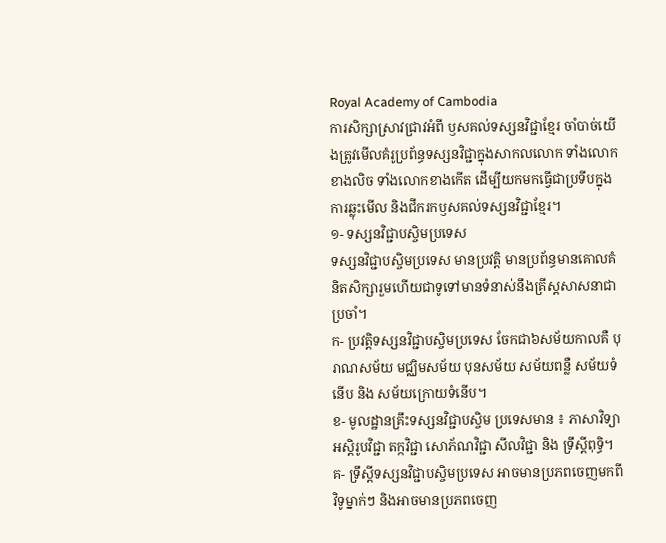Royal Academy of Cambodia
ការសិក្សាស្រាវជ្រាវអំពី ឫសគល់ទស្សនវិជ្ជាខ្មែរ ចាំបាច់យើងត្រូវមើលគំរូប្រព័ន្ធទស្សនវិជ្ជាក្នុងសាកលលោក ទាំងលោកខាងលិច ទាំងលោកខាងកើត ដើម្បីយកមកធ្វើជាប្រទីបក្នុងការឆ្លុះមើល និងជីករកឫសគល់ទស្សនវិជ្ជាខ្មែរ។
១- ទស្សនវិជ្ជាបស្ចិមប្រទេស
ទស្សនវិជ្ជាបស្ចិមប្រទេស មានប្រវត្តិ មានប្រព័ន្ធមានគោលគំនិតសិក្សារួមហើយជាទូទៅមានទំនាស់នឹងគ្រីស្តសាសនាជាប្រចាំ។
ក- ប្រវត្តិទស្សនវិជ្ជាបស្ចិមប្រទេស ចែកជា៦សម័យកាលគឺ បុរាណសម័យ មជ្ឈិមសម័យ បុនសម័យ សម័យពន្លឺ សម័យទំនើប និង សម័យក្រោយទំនើប។
ខ- មូលដ្ឋានគ្រឹះទស្សនវិជ្ជាបស្ចិម ប្រទេសមាន ៖ ភាសាវិទ្យា អស្តិរូបវិជ្ជា តក្កវិជ្ជា សោភ័ណវិជ្ជា សីលវិជ្ជា និង ទ្រឹស្តីពុទ្ធិ។
គ- ទ្រឹស្តីទស្សនវិជ្ជាបស្ចិមប្រទេស អាចមានប្រភពចេញមកពីវិទូម្នាក់ៗ និងអាចមានប្រភពចេញ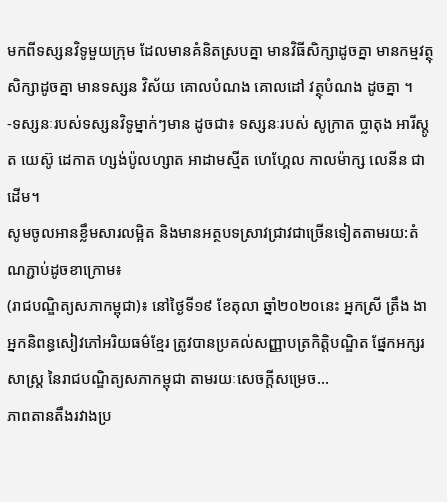មកពីទស្សនវិទូមួយក្រុម ដែលមានគំនិតស្របគ្នា មានវិធីសិក្សាដូចគ្នា មានកម្មវត្ថុសិក្សាដូចគ្នា មានទស្សន វិស័យ គោលបំណង គោលដៅ វត្ថុបំណង ដូចគ្នា ។
-ទស្សនៈរបស់ទស្សនវិទូម្នាក់ៗមាន ដូចជា៖ ទស្សនៈរបស់ សូក្រាត ប្លាតុង អារីស្តូត យេស៊ូ ដេកាត ហ្សង់ប៉ូលហ្សាត អាដាមស្មីត ហេហ្គែល កាលម៉ាក្ស លេនីន ជាដើម។
សូមចូលអានខ្លឹមសារលម្អិត និងមានអត្ថបទស្រាវជ្រាវជាច្រើនទៀតតាមរយ:តំណភ្ជាប់ដូចខាក្រោម៖
(រាជបណ្ឌិត្យសភាកម្ពុជា)៖ នៅថ្ងៃទី១៩ ខែតុលា ឆ្នាំ២០២០នេះ អ្នកស្រី ត្រឹង ងា អ្នកនិពន្ធសៀវភៅអរិយធម៌ខ្មែរ ត្រូវបានប្រគល់សញ្ញាបត្រកិត្តិបណ្ឌិត ផ្នែកអក្សរសាស្ត្រ នៃរាជបណ្ឌិត្យសភាកម្ពុជា តាមរយៈសេចក្ដីសម្រេច...
ភាពតានតឹងរវាងប្រ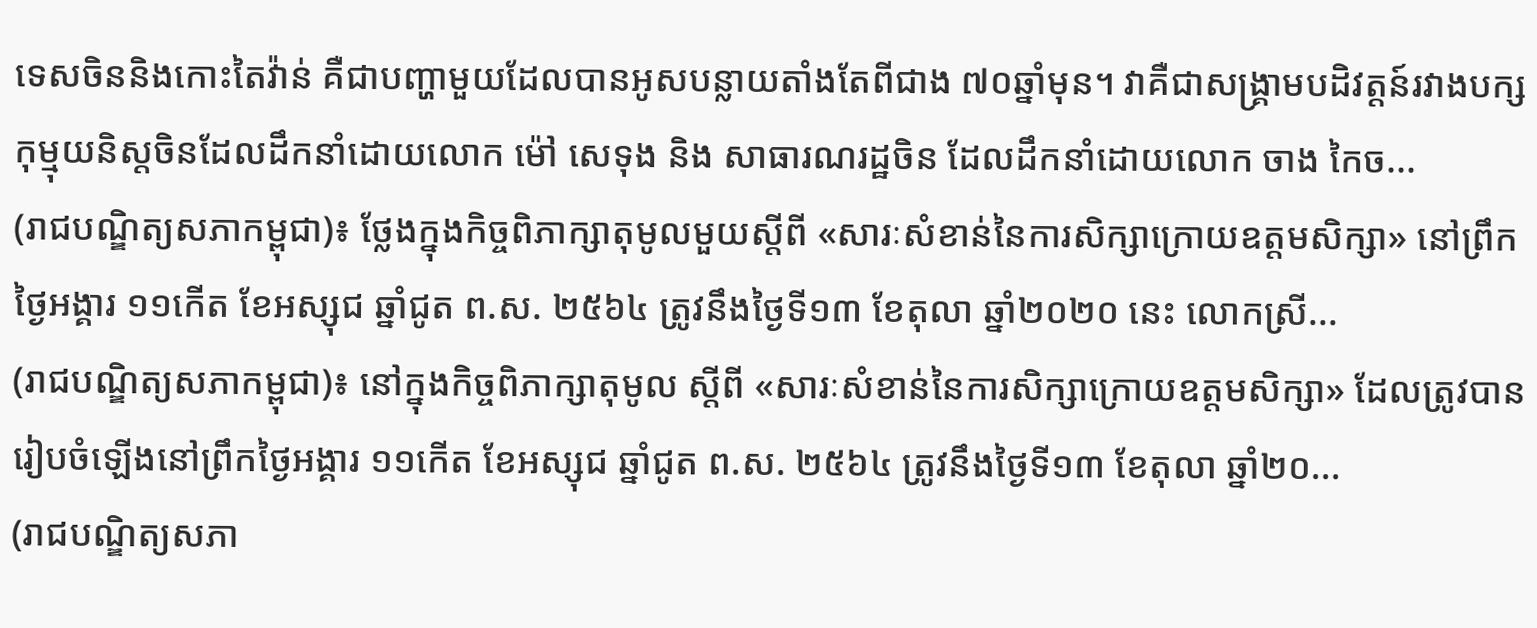ទេសចិននិងកោះតៃវ៉ាន់ គឺជាបញ្ហាមួយដែលបានអូសបន្លាយតាំងតែពីជាង ៧០ឆ្នាំមុន។ វាគឺជាសង្គ្រាមបដិវត្តន៍រវាងបក្សកុម្មុយនិស្តចិនដែលដឹកនាំដោយលោក ម៉ៅ សេទុង និង សាធារណរដ្ឋចិន ដែលដឹកនាំដោយលោក ចាង កៃច...
(រាជបណ្ឌិត្យសភាកម្ពុជា)៖ ថ្លែងក្នុងកិច្ចពិភាក្សាតុមូលមួយស្ដីពី «សារៈសំខាន់នៃការសិក្សាក្រោយឧត្ដមសិក្សា» នៅព្រឹកថ្ងៃអង្គារ ១១កើត ខែអស្សុជ ឆ្នាំជូត ព.ស. ២៥៦៤ ត្រូវនឹងថ្ងៃទី១៣ ខែតុលា ឆ្នាំ២០២០ នេះ លោកស្រី...
(រាជបណ្ឌិត្យសភាកម្ពុជា)៖ នៅក្នុងកិច្ចពិភាក្សាតុមូល ស្ដីពី «សារៈសំខាន់នៃការសិក្សាក្រោយឧត្ដមសិក្សា» ដែលត្រូវបានរៀបចំឡើងនៅព្រឹកថ្ងៃអង្គារ ១១កើត ខែអស្សុជ ឆ្នាំជូត ព.ស. ២៥៦៤ ត្រូវនឹងថ្ងៃទី១៣ ខែតុលា ឆ្នាំ២០...
(រាជបណ្ឌិត្យសភា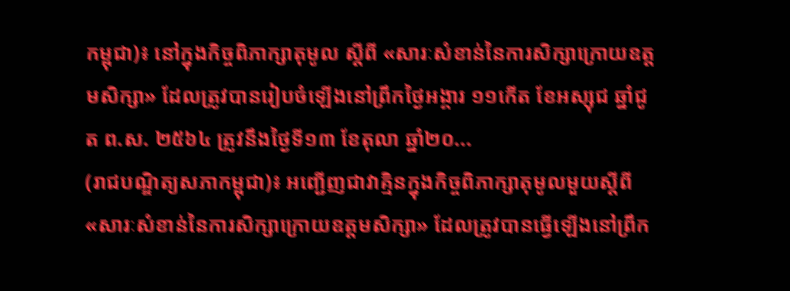កម្ពុជា)៖ នៅក្នុងកិច្ចពិភាក្សាតុមូល ស្ដីពី «សារៈសំខាន់នៃការសិក្សាក្រោយឧត្ដមសិក្សា» ដែលត្រូវបានរៀបចំឡើងនៅព្រឹកថ្ងៃអង្គារ ១១កើត ខែអស្សុជ ឆ្នាំជូត ព.ស. ២៥៦៤ ត្រូវនឹងថ្ងៃទី១៣ ខែតុលា ឆ្នាំ២០...
(រាជបណ្ឌិត្យសភាកម្ពុជា)៖ អញ្ជើញជាវាគ្មិនក្នុងកិច្ចពិភាក្សាតុមូលមួយស្ដីពី «សារៈសំខាន់នៃការសិក្សាក្រោយឧត្ដមសិក្សា» ដែលត្រូវបានធ្វើឡើងនៅព្រឹក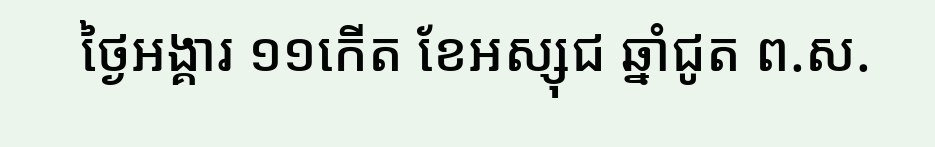ថ្ងៃអង្គារ ១១កើត ខែអស្សុជ ឆ្នាំជូត ព.ស.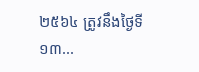២៥៦៤ ត្រូវនឹងថ្ងៃទី១៣...